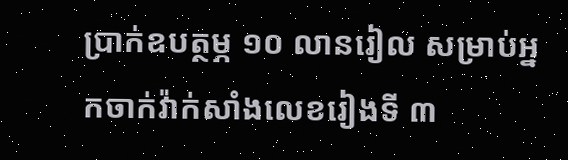ប្រាក់ឧបត្ថម្ភ ១០ លានរៀល សម្រាប់អ្នកចាក់វ៉ាក់សាំងលេខរៀងទី ៣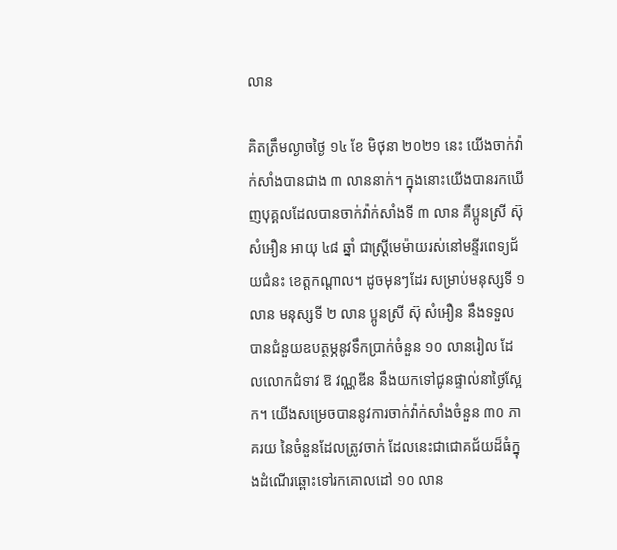លាន

គិតត្រឹមល្ងាចថ្ងៃ ១៤ ខែ មិថុនា ២០២១ នេះ យើងចាក់វ៉ាក់សាំងបានជាង ៣ លាននាក់។ ក្នុងនោះយើងបានរកឃើញបុគ្គលដែលបានចាក់វ៉ាក់សាំងទី ៣ លាន គឺប្អូនស្រី ស៊ុ សំអឿន អាយុ ៤៨ ឆ្នាំ ជាស្ត្រីមេម៉ាយរស់នៅមន្ទីរពេទ្យជ័យជំនះ ខេត្តកណ្តាល។ ដូចមុនៗដែរ សម្រាប់មនុស្សទី ១ លាន មនុស្សទី ២ លាន ប្អូនស្រី ស៊ុ សំអឿន នឹងទទួលបានជំនួយឧបត្ថម្ភនូវទឹកប្រាក់ចំនួន ១០ លានរៀល ដែលលោកជំទាវ ឱ វណ្ណឌីន នឹងយកទៅជូនផ្ទាល់នាថ្ងៃស្អែក។ យើងសម្រេចបាននូវការចាក់វ៉ាក់សាំងចំនួន ៣០ ភាគរយ នៃចំនួនដែលត្រូវចាក់ ដែលនេះជាជោគជ័យដ៏ធំក្នុងដំណើរឆ្ពោះទៅរកគោលដៅ ១០ លាន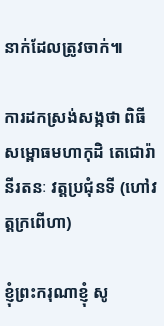នាក់ដែលត្រូវចាក់៕

ការដកស្រង់សង្កថា ពិធីសម្ពោធមហាកុដិ តេជោរ៉ានីរតនៈ វត្តប្រជុំនទី (ហៅវត្តក្រពើហា)

ខ្ញុំព្រះករុណាខ្ញុំ សូ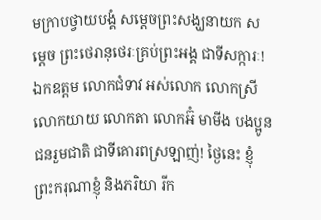មក្រាបថ្វាយបង្គំ សម្តេចព្រះសង្ឃនាយក សម្តេច ព្រះថេរានុថេរៈគ្រប់ព្រះអង្គ ជាទីសក្ការៈ! ឯកឧត្តម លោកជំទាវ អស់លោក លោកស្រី លោកយាយ លោកតា លោកអ៊ំ មាមីង បងប្អូនជនរួមជាតិ ជាទីគោរពស្រឡាញ់! ថ្ងៃនេះ ខ្ញុំព្រះករុណាខ្ញុំ និងភរិយា រីក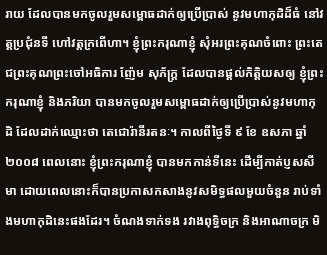រាយ ដែលបានមកចូលរួមសម្ពោធដាក់ឲ្យប្រើប្រាស់ នូវមហាកុដិដ៏ធំ នៅវត្តប្រជុំនទី ហៅវត្តក្រពើហា។ ខ្ញុំព្រះករុណាខ្ញុំ សុំអរព្រះគុណចំពោះ ព្រះតេជព្រះគុណព្រះចៅអធិការ ញ៉ែម សុភ័ក្រ្ត ដែលបានផ្តល់កិត្តិយសឲ្យ ខ្ញុំព្រះករុណាខ្ញុំ និងភរិយា បានមកចូលរួមសម្ពោធដាក់ឲ្យប្រើប្រាស់នូវមហាកុដិ ដែលដាក់ឈ្មោះថា តេជោរ៉ានីរតនៈ។ កាលពីថ្ងៃទី ៩ ខែ ឧសភា ឆ្នាំ ២០០៨ ពេលនោះ ខ្ញុំព្រះករុណាខ្ញុំ បានមកកាន់ទីនេះ ដើម្បីកាត់ប្ញសសីមា ដោយពេលនោះក៏បានប្រកាសកសាងនូវសមិទ្ធផលមួយចំនួន រាប់ទាំងមហាកុដិនេះផងដែរ។ ចំណងទាក់ទង រវាងពុទ្ធិចក្រ និងអាណាចក្រ មិ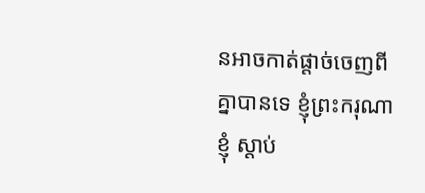នអាចកាត់ផ្តាច់ចេញពីគ្នាបានទេ ខ្ញុំព្រះករុណាខ្ញុំ ស្តាប់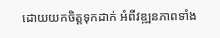ដោយយកចិត្តទុកដាក់ អំពីវឌ្ឍនភាពទាំង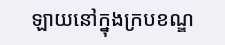ឡាយនៅក្នុងក្របខណ្ឌ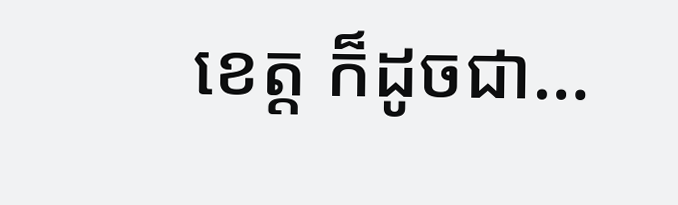ខេត្ត ក៏ដូចជា…